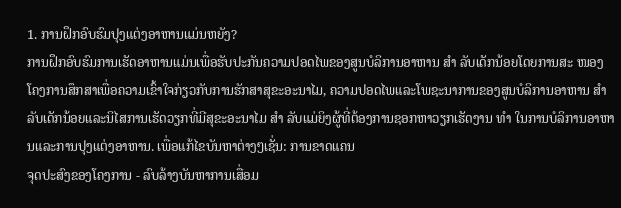1. ການຝຶກອົບຮົມປຸງແຕ່ງອາຫານແມ່ນຫຍັງ?
ການຝຶກອົບຮົມການເຮັດອາຫານແມ່ນເພື່ອຮັບປະກັນຄວາມປອດໄພຂອງສູນບໍລິການອາຫານ ສຳ ລັບເດັກນ້ອຍໂດຍການສະ ໜອງ ໂຄງການສຶກສາເພື່ອຄວາມເຂົ້າໃຈກ່ຽວກັບການຮັກສາສຸຂະອະນາໄມ, ຄວາມປອດໄພແລະໂພຊະນາການຂອງສູນບໍລິການອາຫານ ສຳ ລັບເດັກນ້ອຍແລະນິໄສການເຮັດວຽກທີ່ມີສຸຂະອະນາໄມ ສຳ ລັບແມ່ຍິງຜູ້ທີ່ຕ້ອງການຊອກຫາວຽກເຮັດງານ ທຳ ໃນການບໍລິການອາຫານແລະການປຸງແຕ່ງອາຫານ. ເພື່ອແກ້ໄຂບັນຫາຕ່າງໆເຊັ່ນ: ການຂາດແຄນ
ຈຸດປະສົງຂອງໂຄງການ - ລົບລ້າງບັນຫາການເສື່ອມ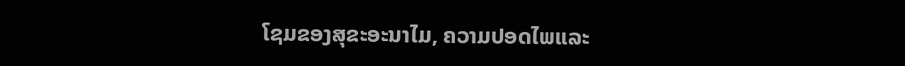ໂຊມຂອງສຸຂະອະນາໄມ, ຄວາມປອດໄພແລະ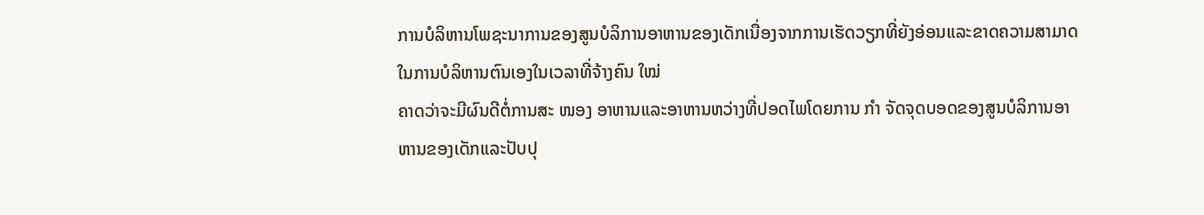ການບໍລິຫານໂພຊະນາການຂອງສູນບໍລິການອາຫານຂອງເດັກເນື່ອງຈາກການເຮັດວຽກທີ່ຍັງອ່ອນແລະຂາດຄວາມສາມາດໃນການບໍລິຫານຕົນເອງໃນເວລາທີ່ຈ້າງຄົນ ໃໝ່
ຄາດວ່າຈະມີຜົນດີຕໍ່ການສະ ໜອງ ອາຫານແລະອາຫານຫວ່າງທີ່ປອດໄພໂດຍການ ກຳ ຈັດຈຸດບອດຂອງສູນບໍລິການອາຫານຂອງເດັກແລະປັບປຸ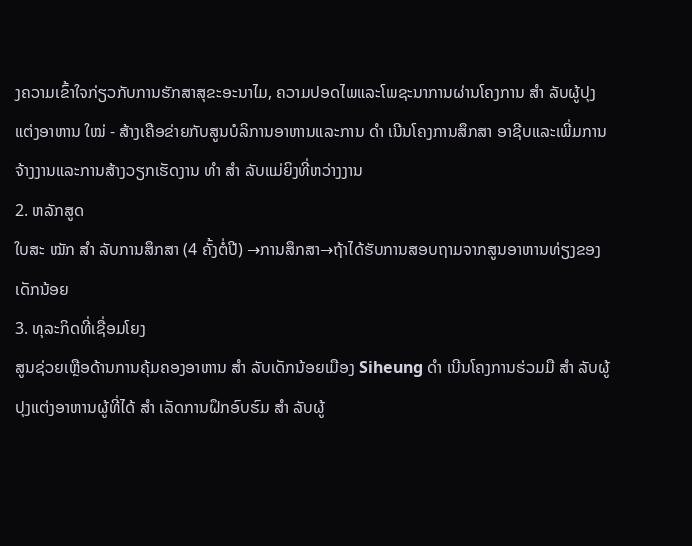ງຄວາມເຂົ້າໃຈກ່ຽວກັບການຮັກສາສຸຂະອະນາໄມ, ຄວາມປອດໄພແລະໂພຊະນາການຜ່ານໂຄງການ ສຳ ລັບຜູ້ປຸງແຕ່ງອາຫານ ໃໝ່ - ສ້າງເຄືອຂ່າຍກັບສູນບໍລິການອາຫານແລະການ ດຳ ເນີນໂຄງການສຶກສາ ອາຊີບແລະເພີ່ມການຈ້າງງານແລະການສ້າງວຽກເຮັດງານ ທຳ ສຳ ລັບແມ່ຍິງທີ່ຫວ່າງງານ
2. ຫລັກສູດ
ໃບສະ ໝັກ ສຳ ລັບການສຶກສາ (4 ຄັ້ງຕໍ່ປີ) →ການສຶກສາ→ຖ້າໄດ້ຮັບການສອບຖາມຈາກສູນອາຫານທ່ຽງຂອງເດັກນ້ອຍ
3. ທຸລະກິດທີ່ເຊື່ອມໂຍງ
ສູນຊ່ວຍເຫຼືອດ້ານການຄຸ້ມຄອງອາຫານ ສຳ ລັບເດັກນ້ອຍເມືອງ Siheung ດຳ ເນີນໂຄງການຮ່ວມມື ສຳ ລັບຜູ້ປຸງແຕ່ງອາຫານຜູ້ທີ່ໄດ້ ສຳ ເລັດການຝຶກອົບຮົມ ສຳ ລັບຜູ້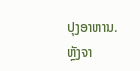ປຸງອາຫານ.
ຫຼັງຈາ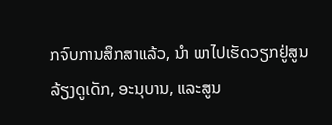ກຈົບການສຶກສາແລ້ວ, ນຳ ພາໄປເຮັດວຽກຢູ່ສູນລ້ຽງດູເດັກ, ອະນຸບານ, ແລະສູນ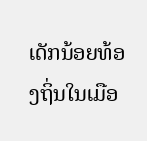ເດັກນ້ອຍທ້ອງຖິ່ນໃນເມືອ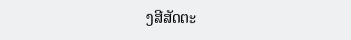ງສີສັດຕະ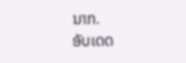ນາກ.
ອັບເດດ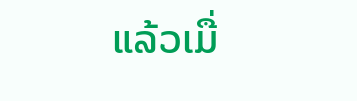ແລ້ວເມື່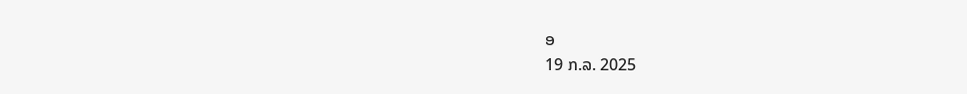ອ
19 ກ.ລ. 2025